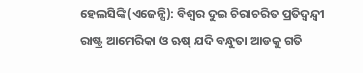ହେଲସିଙ୍କି(ଏଜେନ୍ସି): ବିଶ୍ୱର ଦୁଇ ଚିରାଚରିତ ପ୍ରତିଦ୍ୱନ୍ଦ୍ୱୀ ରାଷ୍ଟ୍ର ଆମେରିକା ଓ ଋଷ୍ ଯଦି ବନ୍ଧୁତା ଆଡକୁ ଗତି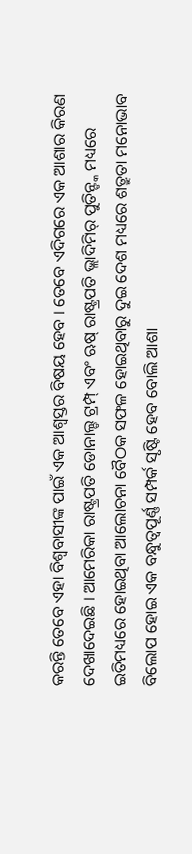କରନ୍ତି ତେବେ ଏହା ବିଶ୍ୱବାସୀଙ୍କ ପାଇଁ ଏକ ଆଶ୍ୱସ୍ତର ବିଷୟ ହେବ । ତେବେ ଏଦିଗରେ ଏକ ଆଶାର କିରଣ ଦେଖାଦେଇଛି । ଆମେରିକା ରାଷ୍ଟ୍ରପତି ଡୋନାଲ୍ଡ ଟ୍ରମ୍ପ୍ ଏବଂ ଋଷ୍ ରାଷ୍ଟ୍ରପତି ଭ୍ଲାଦିମିର୍ ପୁତିନ୍ଙ୍କ ମଧ୍ୟରେ ଇତିମଧ୍ୟରେ ହୋଇଥିବା ଆଲୋଚନା ବୈଠକ ସଫଳ ହୋଇଥିବାରୁ ଦୁଇ ଦେଶ ମଧ୍ୟରେ ଶତ୍ରୁତା ମନୋଭାବ ବିଲୋପ ହୋଇ ଏକ ବନ୍ଧୁତ୍ୱପୂର୍ଣ୍ଣ ସମ୍ପର୍କ ସୃଷ୍ଟି ହେବ ବୋଲି ଆଶା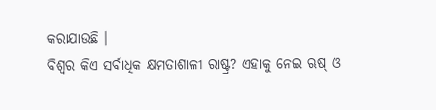କରାଯାଉଛି ।
ବିଶ୍ୱର କିଏ ସର୍ବାଧିକ କ୍ଷମତାଶାଳୀ ରାଷ୍ଟ୍ର? ଏହାକୁ ନେଇ ଋଷ୍ ଓ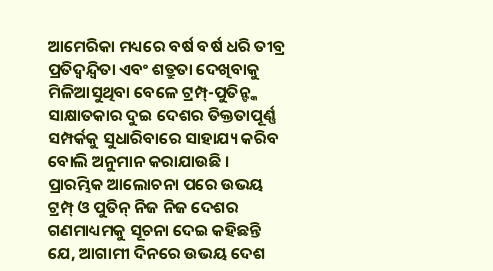ଆମେରିକା ମଧ୍ୟରେ ବର୍ଷ ବର୍ଷ ଧରି ତୀବ୍ର ପ୍ରତିଦ୍ୱନ୍ଦ୍ୱିତା ଏବଂ ଶତ୍ରୁତା ଦେଖିବାକୁ ମିଳିଆସୁଥିବା ବେଳେ ଟ୍ରମ୍ପ୍-ପୁତିନ୍ଙ୍କ ସାକ୍ଷାତକାର ଦୁଇ ଦେଶର ତିକ୍ତତାପୂର୍ଣ୍ଣ ସମ୍ପର୍କକୁ ସୁଧାରିବାରେ ସାହାଯ୍ୟ କରିବ ବୋଲି ଅନୁମାନ କରାଯାଉଛି । ପ୍ରାରମ୍ଭିକ ଆଲୋଚନା ପରେ ଉଭୟ ଟ୍ରମ୍ପ୍ ଓ ପୁତିନ୍ ନିଜ ନିଜ ଦେଶର ଗଣମାଧ୍ୟମକୁ ସୂଚନା ଦେଇ କହିଛନ୍ତି ଯେ, ଆଗାମୀ ଦିନରେ ଉଭୟ ଦେଶ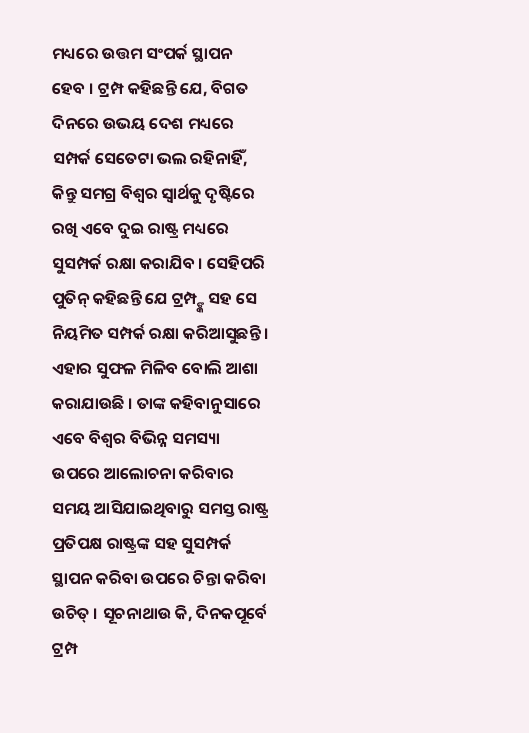ମଧ୍ୟରେ ଉତ୍ତମ ସଂପର୍କ ସ୍ଥାପନ ହେବ । ଟ୍ରମ୍ପ କହିଛନ୍ତି ଯେ, ବିଗତ ଦିନରେ ଉଭୟ ଦେଶ ମଧ୍ୟରେ ସମ୍ପର୍କ ସେତେଟା ଭଲ ରହିନାହିଁ, କିନ୍ତୁ ସମଗ୍ର ବିଶ୍ୱର ସ୍ୱାର୍ଥକୁ ଦୃଷ୍ଟିରେ ରଖି ଏବେ ଦୁଇ ରାଷ୍ଟ୍ର ମଧ୍ୟରେ ସୁସମ୍ପର୍କ ରକ୍ଷା କରାଯିବ । ସେହିପରି ପୁତିନ୍ କହିଛନ୍ତି ଯେ ଟ୍ରମ୍ପ୍ଙ୍କ ସହ ସେ ନିୟମିତ ସମ୍ପର୍କ ରକ୍ଷା କରିଆସୁଛନ୍ତି । ଏହାର ସୁଫଳ ମିଳିବ ବୋଲି ଆଶା କରାଯାଉଛି । ତାଙ୍କ କହିବାନୁସାରେ ଏବେ ବିଶ୍ୱର ବିଭିନ୍ନ ସମସ୍ୟା ଉପରେ ଆଲୋଚନା କରିବାର ସମୟ ଆସିଯାଇଥିବାରୁ ସମସ୍ତ ରାଷ୍ଟ୍ର ପ୍ରତିପକ୍ଷ ରାଷ୍ଟ୍ରଙ୍କ ସହ ସୁସମ୍ପର୍କ ସ୍ଥାପନ କରିବା ଉପରେ ଚିନ୍ତା କରିବା ଉଚିତ୍ । ସୂଚନାଥାଉ କି, ଦିନକପୂର୍ବେ ଟ୍ରମ୍ପ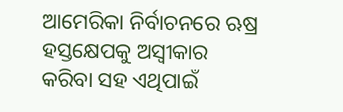ଆମେରିକା ନିର୍ବାଚନରେ ଋଷ୍ର ହସ୍ତକ୍ଷେପକୁ ଅସ୍ୱୀକାର କରିବା ସହ ଏଥିପାଇଁ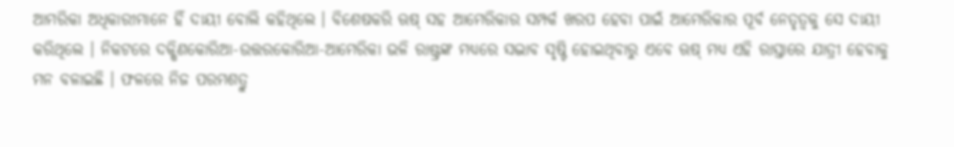ଆମରିକା ଅଧିକାରୀମାନେ ହିଁ ଦାୟୀ ବୋଲି କହିଥିଲେ । ବିଶେଷକରି ଋଷ୍ ସହ ଆମେରିକାର ସମ୍ପର୍କ ଖରପ ହେବା ପାଇଁ ଆମେରିକାର ପୂର୍ବ ନେତୃତ୍ୱକୁ ସେ ଦାୟୀ କରିଥିଲେ । ନିକଟରେ ଦକ୍ଷିଣକୋରିଆ-ଉତ୍ତରକୋରିଆ-ଆମେରିକା ଭଳି ରାଷ୍ଟ୍ରଙ୍କ ମଧ୍ୟରେ ସଦ୍ଭାବ ସୃଷ୍ଟି ହୋଇଥିବାରୁ ଏବେ ଋଷ୍ ମଧ୍ୟ ଏହି ରାସ୍ତାରେ ଯାତ୍ରୀ ହେବାକୁ ମନ ବଳାଇଛି । ଫଳରେ ନିଜ ପରମଶତ୍ରୁ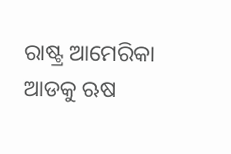ରାଷ୍ଟ୍ର ଆମେରିକା ଆଡକୁ ଋଷ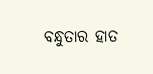ବନ୍ଧୁତାର ହାତ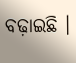ବଢ଼ାଇଛି ।